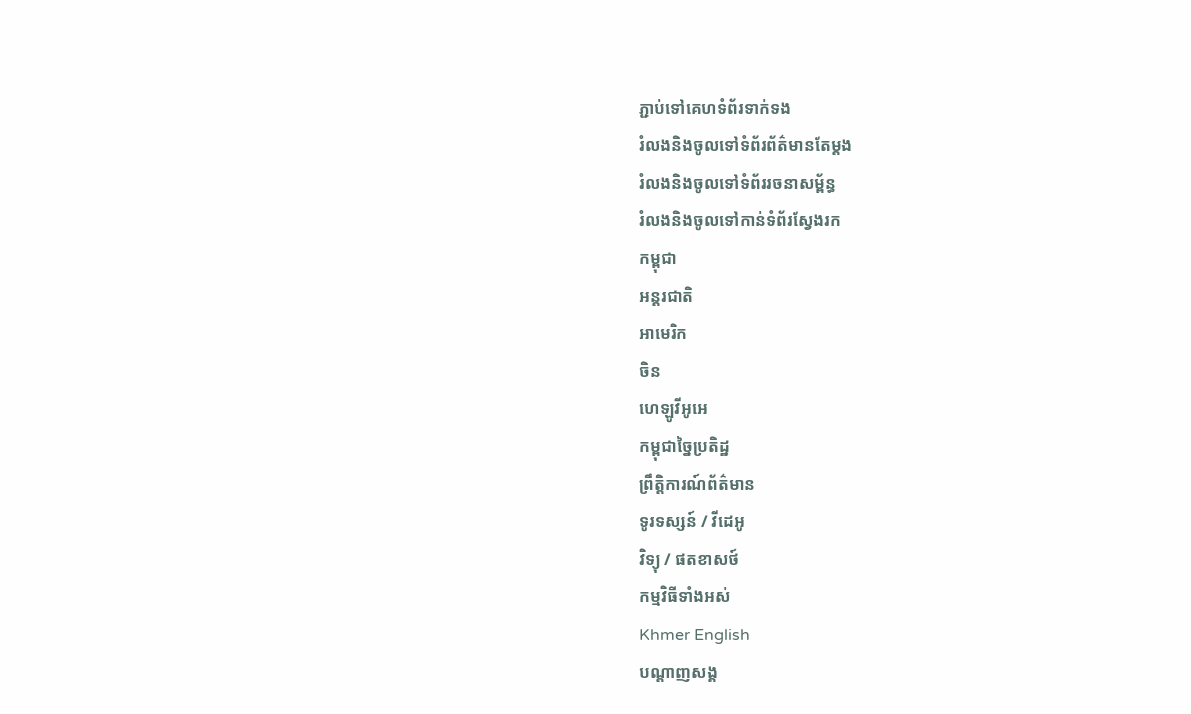ភ្ជាប់ទៅគេហទំព័រទាក់ទង
រំលងនិងចូលទៅទំព័រព័ត៌មានតែម្តង
រំលងនិងចូលទៅទំព័ររចនាសម្ព័ន្ធ
រំលងនិងចូលទៅកាន់ទំព័រស្វែងរក
កម្ពុជា
អន្តរជាតិ
អាមេរិក
ចិន
ហេឡូវីអូអេ
កម្ពុជាច្នៃប្រតិដ្ឋ
ព្រឹត្តិការណ៍ព័ត៌មាន
ទូរទស្សន៍ / វីដេអូ
វិទ្យុ / ផតខាសថ៍
កម្មវិធីទាំងអស់
Khmer English
បណ្តាញសង្គ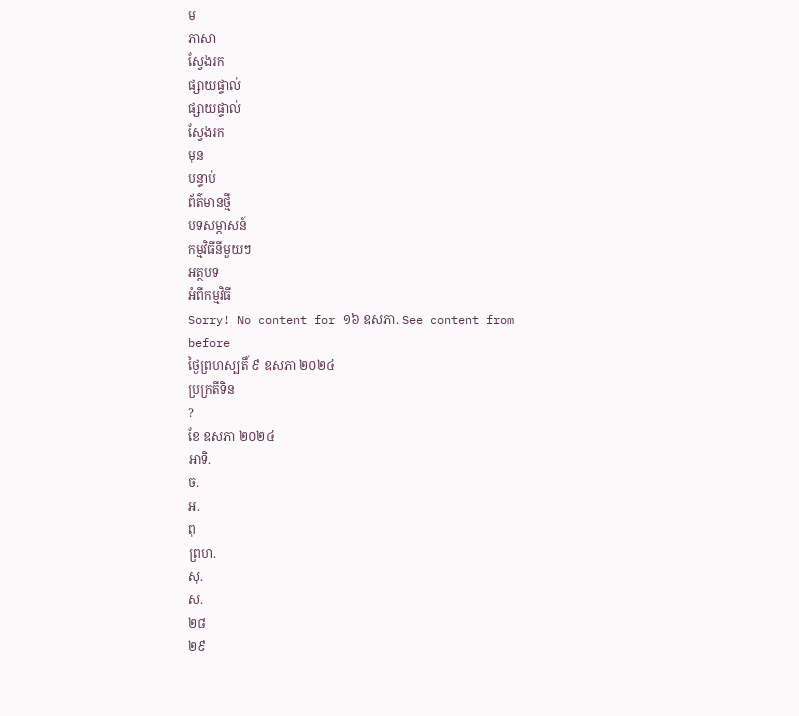ម
ភាសា
ស្វែងរក
ផ្សាយផ្ទាល់
ផ្សាយផ្ទាល់
ស្វែងរក
មុន
បន្ទាប់
ព័ត៌មានថ្មី
បទសម្ភាសន៍
កម្មវិធីនីមួយៗ
អត្ថបទ
អំពីកម្មវិធី
Sorry! No content for ១៦ ឧសភា. See content from before
ថ្ងៃព្រហស្បតិ៍ ៩ ឧសភា ២០២៤
ប្រក្រតីទិន
?
ខែ ឧសភា ២០២៤
អាទិ.
ច.
អ.
ពុ
ព្រហ.
សុ.
ស.
២៨
២៩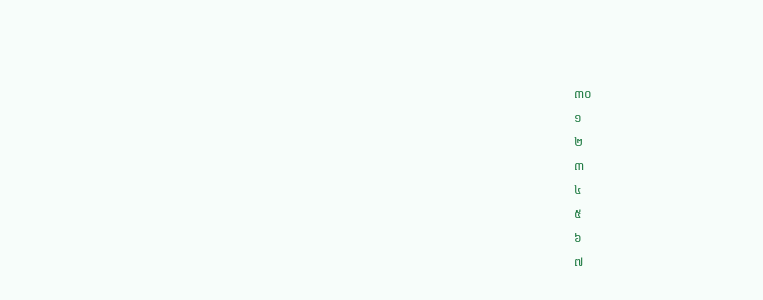៣០
១
២
៣
៤
៥
៦
៧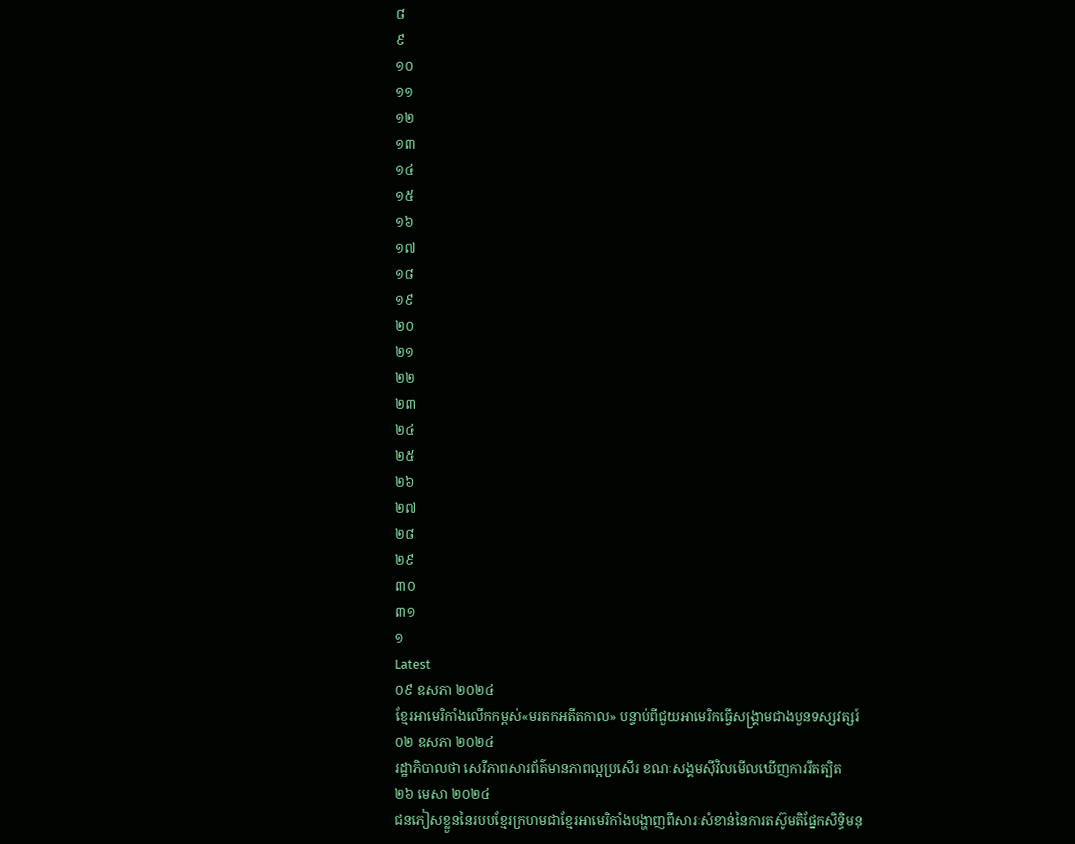៨
៩
១០
១១
១២
១៣
១៤
១៥
១៦
១៧
១៨
១៩
២០
២១
២២
២៣
២៤
២៥
២៦
២៧
២៨
២៩
៣០
៣១
១
Latest
០៩ ឧសភា ២០២៤
ខ្មែរអាមេរិកាំងលើកកម្ពស់«មរតកអតីតកាល» បន្ទាប់ពីជួយអាមេរិកធ្វើសង្គ្រាមជាងបួនទស្សវត្សរ៍
០២ ឧសភា ២០២៤
រដ្ឋាភិបាលថា សេរីភាពសារព័ត៌មានភាពល្អប្រសើរ ខណៈសង្គមស៊ីវិលមើលឃើញការរឹតត្បិត
២៦ មេសា ២០២៤
ជនភៀសខ្លួននៃរបបខ្មែរក្រហមជាខ្មែរអាមេរិកាំងបង្ហាញពីសារៈសំខាន់នៃការតស៊ូមតិផ្នែកសិទ្ធិមនុ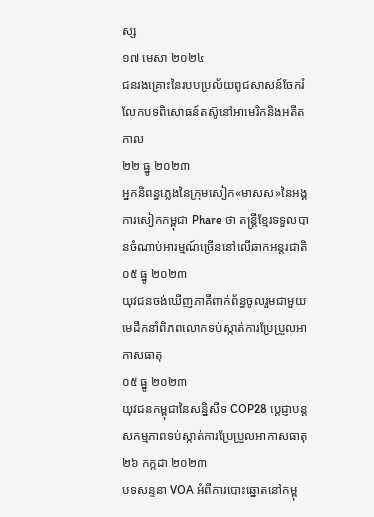ស្ស
១៧ មេសា ២០២៤
ជនរងគ្រោះនៃរបបប្រល័យពូជសាសន៍ចែករំលែកបទពិសោធន៍តស៊ូនៅអាមេរិកនិងអតីតកាល
២២ ធ្នូ ២០២៣
អ្នកនិពន្ធភ្លេងនៃក្រុមសៀក«មាសស»នៃអង្គការសៀកកម្ពុជា Phare ថា តន្ត្រីខ្មែរទទួលបានចំណាប់អារម្មណ៍ច្រើននៅលើឆាកអន្តរជាតិ
០៥ ធ្នូ ២០២៣
យុវជនចង់ឃើញភាគីពាក់ព័ន្ធចូលរួមជាមួយមេដឹកនាំពិភពលោកទប់ស្កាត់ការប្រែប្រួលអាកាសធាតុ
០៥ ធ្នូ ២០២៣
យុវជនកម្ពុជានៃសន្និសីទ COP28 ប្តេជ្ញាបន្តសកម្មភាពទប់ស្កាត់ការប្រែប្រួលអាកាសធាតុ
២៦ កក្កដា ២០២៣
បទសន្ទនា VOA អំពីការបោះឆ្នោតនៅកម្ពុ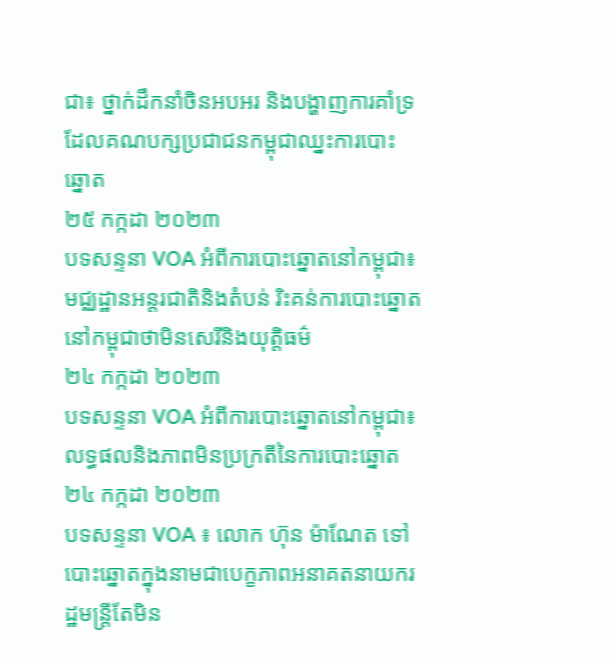ជា៖ ថ្នាក់ដឹកនាំចិនអបអរ និងបង្ហាញការគាំទ្រដែលគណបក្សប្រជាជនកម្ពុជាឈ្នះការបោះឆ្នោត
២៥ កក្កដា ២០២៣
បទសន្ទនា VOA អំពីការបោះឆ្នោតនៅកម្ពុជា៖ មជ្ឈដ្ឋានអន្តរជាតិនិងតំបន់ រិះគន់ការបោះឆ្នោតនៅកម្ពុជាថាមិនសេរីនិងយុត្តិធម៌
២៤ កក្កដា ២០២៣
បទសន្ទនា VOA អំពីការបោះឆ្នោតនៅកម្ពុជា៖ លទ្ធផលនិងភាពមិនប្រក្រតីនៃការបោះឆ្នោត
២៤ កក្កដា ២០២៣
បទសន្ទនា VOA ៖ លោក ហ៊ុន ម៉ាណែត ទៅបោះឆ្នោតក្នុងនាមជាបេក្ខភាពអនាគតនាយករដ្ឋមន្រ្តីតែមិន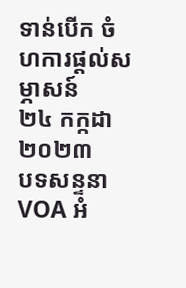ទាន់បើក ចំហការផ្តល់សម្ភាសន៍
២៤ កក្កដា ២០២៣
បទសន្ទនា VOA អំ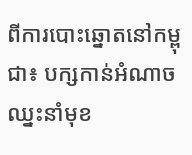ពីការបោះឆ្នោតនៅកម្ពុជា៖ បក្សកាន់អំណាចឈ្នះនាំមុខ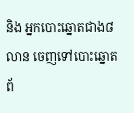និង អ្នកបោះឆ្នោតជាង៨លាន ចេញទៅបោះឆ្នោត
ព័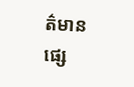ត៌មានផ្សេ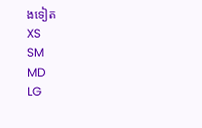ងទៀត
XS
SM
MD
LG